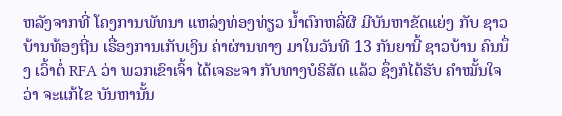ຫລັງຈາກທີ່ ໂຄງການພັທນາ ແຫລ່ງທ່ອງທ່ຽວ ນໍ້າຕົກຫລີ່ຜີ ມີບັນຫາຂັດແຍ່ງ ກັບ ຊາວບ້ານທ້ອງຖີ່ນ ເຣື່ອງການເກັບເງິນ ຄ່າຜ່ານທາງ ມາໃນວັນທີ 13 ກັນຍານີ້ ຊາວບ້ານ ຄົນນຶ່ງ ເວົ້າຕໍ່ RFA ວ່າ ພວກເຂົາເຈົ້າ ໄດ້ເຈຣະຈາ ກັບທາງບໍຣິສັດ ແລ້ວ ຊຶ່ງກໍໄດ້ຮັບ ຄໍາໝັ້ນໃຈວ່າ ຈະແກ້ໄຂ ບັນຫານັ້ນ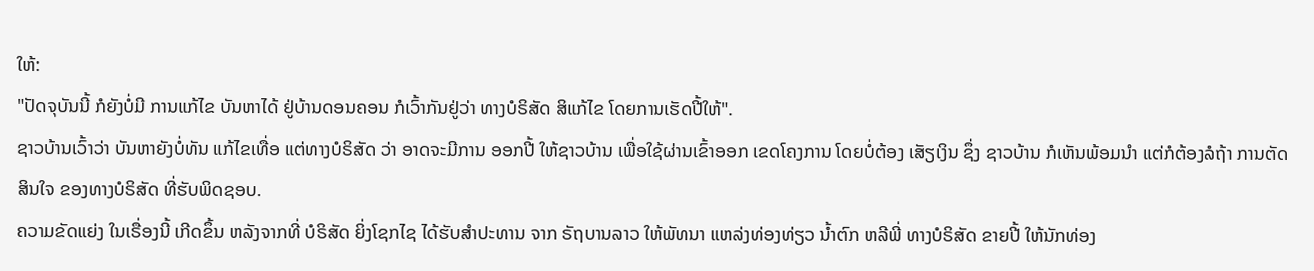ໃຫ້:
"ປັດຈຸບັນນີ້ ກໍຍັງບໍ່ມີ ການແກ້ໄຂ ບັນຫາໄດ້ ຢູ່ບ້ານດອນຄອນ ກໍເວົ້າກັນຢູ່ວ່າ ທາງບໍຣິສັດ ສິແກ້ໄຂ ໂດຍການເຮັດປີ້ໃຫ້".
ຊາວບ້ານເວົ້າວ່າ ບັນຫາຍັງບໍ່ທັນ ແກ້ໄຂເທື່ອ ແຕ່ທາງບໍຣິສັດ ວ່າ ອາດຈະມີການ ອອກປີ້ ໃຫ້ຊາວບ້ານ ເພື່ອໃຊ້ຜ່ານເຂົ້າອອກ ເຂດໂຄງການ ໂດຍບໍ່ຕ້ອງ ເສັຽເງິນ ຊຶ່ງ ຊາວບ້ານ ກໍເຫັນພ້ອມນໍາ ແຕ່ກໍຕ້ອງລໍຖ້າ ການຕັດສິນໃຈ ຂອງທາງບໍຣິສັດ ທີ່ຮັບພິດຊອບ.
ຄວາມຂັດແຍ່ງ ໃນເຣື່ອງນີ້ ເກີດຂຶ້ນ ຫລັງຈາກທີ່ ບໍຣິສັດ ຍິ່ງໂຊກໄຊ ໄດ້ຮັບສໍາປະທານ ຈາກ ຣັຖບານລາວ ໃຫ້ພັທນາ ແຫລ່ງທ່ອງທ່ຽວ ນໍ້າຕົກ ຫລີພີ່ ທາງບໍຣິສັດ ຂາຍປີ້ ໃຫ້ນັກທ່ອງ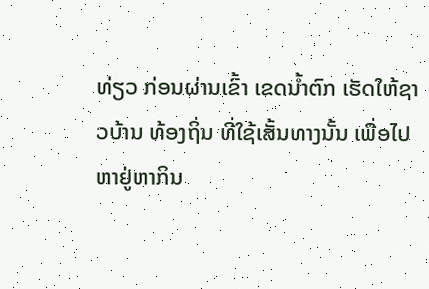ທ່ຽວ ກ່ອນຜ່ານເຂົ້າ ເຂດນໍ້າຕົກ ເຮັດໃຫ້ຊາວບ້ານ ທ້ອງຖິ່ນ ທີ່ໃຊ້ເສັ້ນທາງນັ້ນ ເພື່ອໄປ ຫາຢູ່ຫາກິນ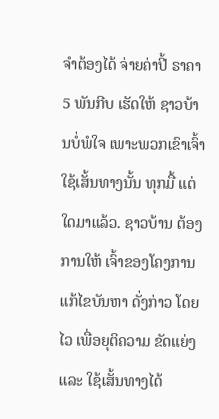ຈໍາຕ້ອງໄດ້ ຈ່າຍຄ່າປີ້ ຣາຄາ 5 ພັນກີບ ເຮັດໃຫ້ ຊາວບ້ານບໍ່ພໍໃຈ ເພາະພວກເຂົາເຈົ້າ ໃຊ້ເສັ້ນທາງນັ້ນ ທຸກມື້ ແຕ່ໃດມາແລ້ວ. ຊາວບ້ານ ຕ້ອງການໃຫ້ ເຈົ້າຂອງໂຄງການ ແກ້ໄຂບັນຫາ ດັ່ງກ່າວ ໂດຍໄວ ເພື່ອຍຸຕິຄວາມ ຂັດແຍ່ງ ແລະ ໃຊ້ເສັ້ນທາງໄດ້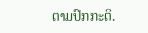ຕາມປົກກະຕິ.